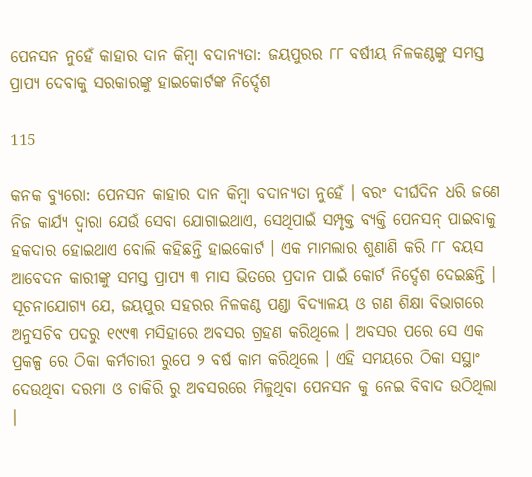ପେନସନ ନୁହେଁ କାହାର ଦାନ କିମ୍ବା ବଦାନ୍ୟତା: ଜୟପୁରର ୮୮ ବର୍ଷୀୟ ନିଳକଣ୍ଠଙ୍କୁ ସମସ୍ତ ପ୍ରାପ୍ୟ ଦେବାକୁ ସରକାରଙ୍କୁ ହାଇକୋର୍ଟଙ୍କ ନିର୍ଦ୍ଦେଶ

115

କନକ ବ୍ୟୁରୋ: ପେନସନ କାହାର ଦାନ କିମ୍ବା ବଦାନ୍ୟତା ନୁହେଁ । ବରଂ ଦୀର୍ଘଦିନ ଧରି ଜଣେ ନିଜ କାର୍ଯ୍ୟ ଦ୍ୱାରା ଯେଉଁ ସେବା ଯୋଗାଇଥାଏ, ସେଥିପାଇଁ ସମ୍ପୃକ୍ତ ବ୍ୟକ୍ତି ପେନସନ୍ ପାଇବାକୁ ହକଦାର ହୋଇଥାଏ ବୋଲି କହିଛନ୍ତି ହାଇକୋର୍ଟ । ଏକ ମାମଲାର ଶୁଣାଣି କରି ୮୮ ବୟସ ଆବେଦନ କାରୀଙ୍କୁ ସମସ୍ତ ପ୍ରାପ୍ୟ ୩ ମାସ ଭିତରେ ପ୍ରଦାନ ପାଇଁ କୋର୍ଟ ନିର୍ଦ୍ଦେଶ ଦେଇଛନ୍ତି । ସୂଚନାଯୋଗ୍ୟ ଯେ, ଜୟପୁର ସହରର ନିଳକଣ୍ଠ ପଣ୍ଡା ବିଦ୍ୟାଳୟ ଓ ଗଣ ଶିକ୍ଷା ବିଭାଗରେ ଅନୁସଚିବ ପଦରୁ ୧୯୯୩ ମସିହାରେ ଅବସର ଗ୍ରହଣ କରିଥିଲେ । ଅବସର ପରେ ସେ ଏକ ପ୍ରକଳ୍ପ ରେ ଠିକା କର୍ମଚାରୀ ରୁପେ ୨ ବର୍ଷ କାମ କରିଥିଲେ । ଏହି ସମୟରେ ଠିକା ସସ୍ଥାଂ ଦେଉଥିବା ଦରମା ଓ ଚାକିରି ରୁ ଅବସରରେ ମିଳୁଥିବା ପେନସନ କୁ ନେଇ ବିବାଦ ଉଠିଥିଲା ।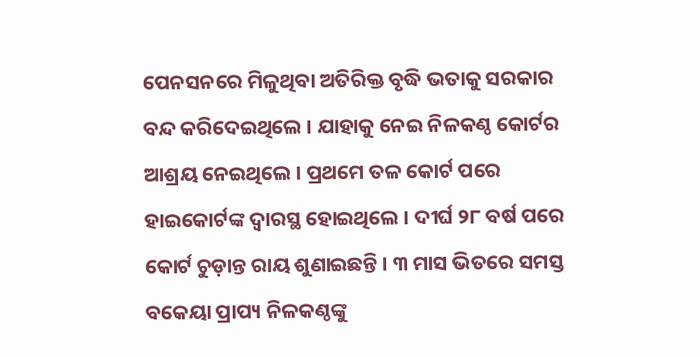ପେନସନରେ ମିଳୁଥିବା ଅତିରିକ୍ତ ବୃଦ୍ଧି ଭତାକୁ ସରକାର ବନ୍ଦ କରିଦେଇଥିଲେ । ଯାହାକୁ ନେଇ ନିଳକଣ୍ଠ କୋର୍ଟର ଆଶ୍ରୟ ନେଇଥିଲେ । ପ୍ରଥମେ ତଳ କୋର୍ଟ ପରେ ହାଇକୋର୍ଟଙ୍କ ଦ୍ୱାରସ୍ଥ ହୋଇଥିଲେ । ଦୀର୍ଘ ୨୮ ବର୍ଷ ପରେ କୋର୍ଟ ଚୁଡ଼ାନ୍ତ ରାୟ ଶୁଣାଇଛନ୍ତି । ୩ ମାସ ଭିତରେ ସମସ୍ତ ବକେୟା ପ୍ରାପ୍ୟ ନିଳକଣ୍ଠଙ୍କୁ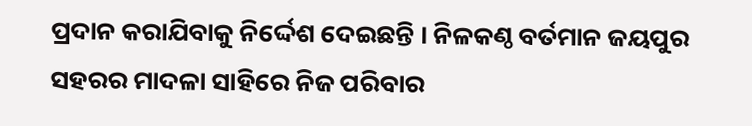ପ୍ରଦାନ କରାଯିବାକୁ ନିର୍ଦ୍ଦେଶ ଦେଇଛନ୍ତି । ନିଳକଣ୍ଠ ବର୍ତମାନ ଜୟପୁର ସହରର ମାଦଳା ସାହିରେ ନିଜ ପରିବାର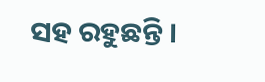ସହ ରହୁଛନ୍ତି ।